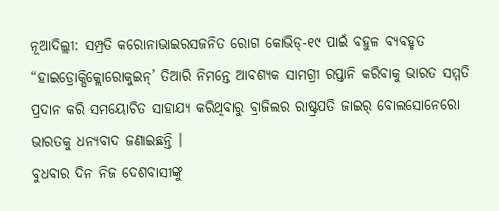ନୂଆଦିଲ୍ଲୀ: ସମ୍ପ୍ରତି କରୋନାଭାଇରସଜନିତ ରୋଗ କୋଭିଡ୍-୧୯ ପାଇଁ ବହୁଳ ବ୍ୟବହୃତ “ହାଇଡ୍ରୋକ୍ସିକ୍ଲୋରୋକୁଇନ୍’ ତିଆରି ନିମନ୍ତେ ଆବଶ୍ୟକ ସାମଗ୍ରୀ ରପ୍ତାନି କରିବାକୁ ଭାରତ ସମ୍ମତି ପ୍ରଦାନ କରି ସମୟୋଚିତ ସାହାଯ୍ୟ କରିଥିବାରୁ ବ୍ରାଜିଲର ରାଷ୍ଟ୍ରପତି ଜାଇର୍ ବୋଲସୋନେରୋ ଭାରତକୁ ଧନ୍ୟବାଦ ଜଣାଇଛନ୍ତି ।
ବୁଧବାର ଦିନ ନିଜ ଦେଶବାସୀଙ୍କୁ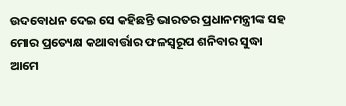ଉଦବୋଧନ ଦେଇ ସେ କହିଛନ୍ତି ଭାରତର ପ୍ରଧାନମନ୍ତ୍ରୀଙ୍କ ସହ ମୋର ପ୍ରତ୍ୟେକ୍ଷ କଥାବାର୍ତ୍ତାର ଫଳସ୍ୱରୂପ ଶନିବାର ସୁଦ୍ଧା ଆମେ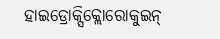ହାଇଡ୍ରୋକ୍ସିକ୍ଲୋରୋକୁଇନ୍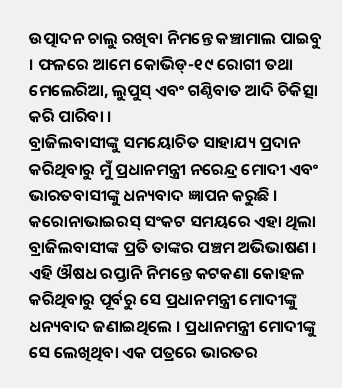ଉତ୍ପାଦନ ଚାଲୁ ରଖିବା ନିମନ୍ତେ କଞ୍ଚାମାଲ ପାଇବୁ । ଫଳରେ ଆମେ କୋଭିଡ୍-୧୯ ରୋଗୀ ତଥା ମେଲେରିଆ, ଲୁପୁସ୍ ଏବଂ ଗଣ୍ଠିବାତ ଆଦି ଚିକିତ୍ସା କରି ପାରିବା ।
ବ୍ରାଜିଲବାସୀଙ୍କୁ ସମୟୋଚିତ ସାହାଯ୍ୟ ପ୍ରଦାନ କରିଥିବାରୁ ମୁଁ ପ୍ରଧାନମନ୍ତ୍ରୀ ନରେନ୍ଦ୍ର ମୋଦୀ ଏବଂ ଭାରତବାସୀଙ୍କୁ ଧନ୍ୟବାଦ ଜ୍ଞାପନ କରୁଛି । କରୋନାଭାଇରସ୍ ସଂକଟ ସମୟରେ ଏହା ଥିଲା ବ୍ରାଜିଲବାସୀଙ୍କ ପ୍ରତି ତାଙ୍କର ପଞ୍ଚମ ଅଭିଭାଷଣ ।
ଏହି ଔଷଧ ରପ୍ତାନି ନିମନ୍ତେ କଟକଣା କୋହଳ କରିଥିବାରୁ ପୂର୍ବରୁ ସେ ପ୍ରଧାନମନ୍ତ୍ରୀ ମୋଦୀଙ୍କୁ ଧନ୍ୟବାଦ ଜଣାଇଥିଲେ । ପ୍ରଧାନମନ୍ତ୍ରୀ ମୋଦୀଙ୍କୁ ସେ ଲେଖିଥିବା ଏକ ପତ୍ରରେ ଭାରତର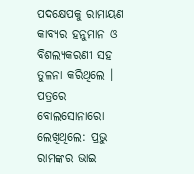ପଦକ୍ଷେପକୁ ରାମାୟଣ କାବ୍ୟର ହନୁମାନ ଓ ବିଶଲ୍ୟକରଣୀ ସହ ତୁଳନା କରିଥିଲେ ।
ପତ୍ରରେ ବୋଲସୋନାରୋ ଲେଖିଥିଲେ: ପ୍ରଭୁ ରାମଙ୍କର ଭାଇ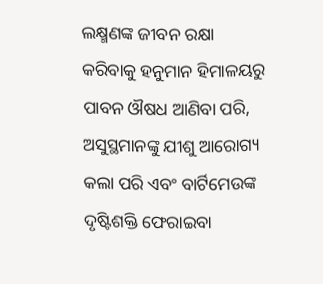ଲକ୍ଷ୍ମଣଙ୍କ ଜୀବନ ରକ୍ଷା କରିବାକୁ ହନୁମାନ ହିମାଳୟରୁ ପାବନ ଔଷଧ ଆଣିବା ପରି, ଅସୁସ୍ଥମାନଙ୍କୁ ଯୀଶୁ ଆରୋଗ୍ୟ କଲା ପରି ଏବଂ ବାର୍ଟିମେଉଙ୍କ ଦୃଷ୍ଟିଶକ୍ତି ଫେରାଇବା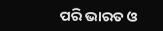ପରି ଭାରତ ଓ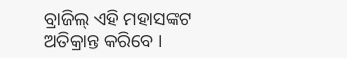ବ୍ରାଜିଲ୍ ଏହି ମହାସଙ୍କଟ ଅତିକ୍ରାନ୍ତ କରିବେ ।